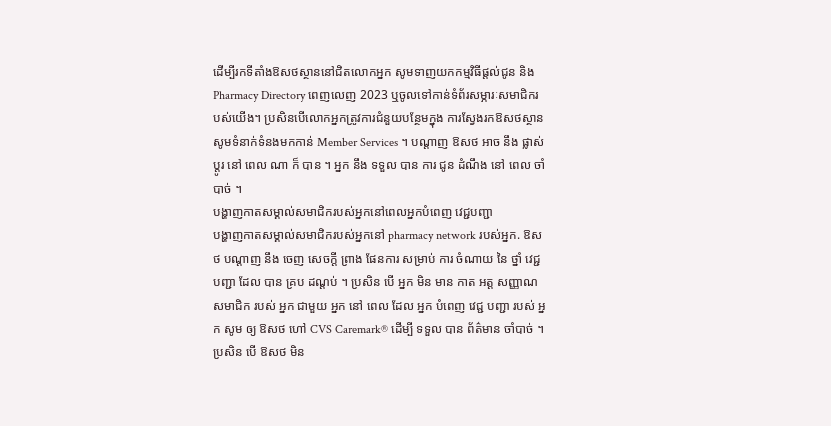ដើម្បីរកទីតាំងឱសថស្ថាននៅជិតលោកអ្នក សូមទាញយកកម្មវិធីផ្តល់ជូន និង Pharmacy Directory ពេញលេញ 2023 ឬចូលទៅកាន់ទំព័រសម្ភារៈសមាជិករបស់យើង។ ប្រសិនបើលោកអ្នកត្រូវការជំនួយបន្ថែមក្នុង ការស្វែងរកឱសថស្ថាន សូមទំនាក់ទំនងមកកាន់ Member Services ។ បណ្តាញ ឱសថ អាច នឹង ផ្លាស់ ប្តូរ នៅ ពេល ណា ក៏ បាន ។ អ្នក នឹង ទទួល បាន ការ ជូន ដំណឹង នៅ ពេល ចាំបាច់ ។
បង្ហាញកាតសម្គាល់សមាជិករបស់អ្នកនៅពេលអ្នកបំពេញ វេជ្ជបញ្ជា
បង្ហាញកាតសម្គាល់សមាជិករបស់អ្នកនៅ pharmacy network របស់អ្នក. ឱសថ បណ្តាញ នឹង ចេញ សេចក្តី ព្រាង ផែនការ សម្រាប់ ការ ចំណាយ នៃ ថ្នាំ វេជ្ជ បញ្ជា ដែល បាន គ្រប ដណ្តប់ ។ ប្រសិន បើ អ្នក មិន មាន កាត អត្ត សញ្ញាណ សមាជិក របស់ អ្នក ជាមួយ អ្នក នៅ ពេល ដែល អ្នក បំពេញ វេជ្ជ បញ្ជា របស់ អ្នក សូម ឲ្យ ឱសថ ហៅ CVS Caremark® ដើម្បី ទទួល បាន ព័ត៌មាន ចាំបាច់ ។
ប្រសិន បើ ឱសថ មិន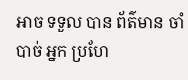អាច ទទួល បាន ព័ត៌មាន ចាំបាច់ អ្នក ប្រហែ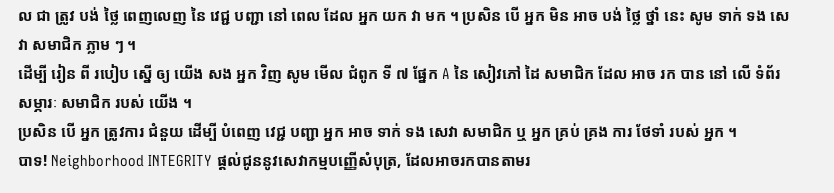ល ជា ត្រូវ បង់ ថ្លៃ ពេញលេញ នៃ វេជ្ជ បញ្ជា នៅ ពេល ដែល អ្នក យក វា មក ។ ប្រសិន បើ អ្នក មិន អាច បង់ ថ្លៃ ថ្នាំ នេះ សូម ទាក់ ទង សេវា សមាជិក ភ្លាម ៗ ។
ដើម្បី រៀន ពី របៀប ស្នើ ឲ្យ យើង សង អ្នក វិញ សូម មើល ជំពូក ទី ៧ ផ្នែក A នៃ សៀវភៅ ដៃ សមាជិក ដែល អាច រក បាន នៅ លើ ទំព័រ សម្ភារៈ សមាជិក របស់ យើង ។
ប្រសិន បើ អ្នក ត្រូវការ ជំនួយ ដើម្បី បំពេញ វេជ្ជ បញ្ជា អ្នក អាច ទាក់ ទង សេវា សមាជិក ឬ អ្នក គ្រប់ គ្រង ការ ថែទាំ របស់ អ្នក ។
បាទ! Neighborhood INTEGRITY ផ្តល់ជូននូវសេវាកម្មបញ្ញើសំបុត្រ, ដែលអាចរកបានតាមរ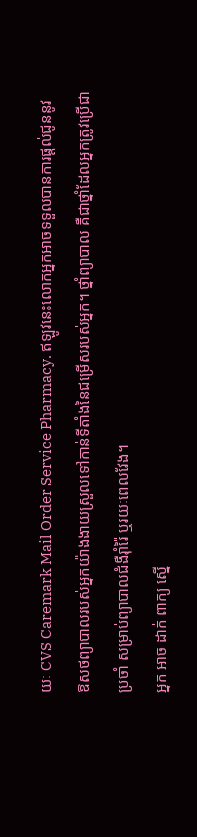យៈ CVS Caremark Mail Order Service Pharmacy. ឥឡូវនេះលោកអ្នកអាចទទួលបានការផ្ដល់ជូននូវឱសថព្យាបាលរបស់អ្នកយ៉ាងងាយស្រួលទៅកាន់ទីតាំងនៃជម្រើសរបស់អ្នក។ ថ្នាំព្យាបាល គឺជាថ្នាំដែលអ្នកត្រូវប្រើជាប្រចាំ សម្រាប់ព្យាបាលជំងឺរ៉ាំរ៉ៃ ឬរយៈពេលវែង។
អ្នក អាច ដាក់ ពាក្យ ស្នើ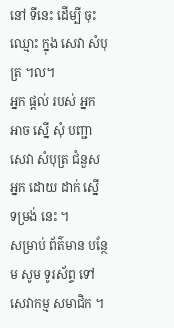នៅ ទីនេះ ដើម្បី ចុះ ឈ្មោះ ក្នុង សេវា សំបុត្រ ។ល។
អ្នក ផ្ដល់ របស់ អ្នក អាច ស្នើ សុំ បញ្ជា សេវា សំបុត្រ ជំនួស អ្នក ដោយ ដាក់ ស្នើ ទម្រង់ នេះ ។
សម្រាប់ ព័ត៌មាន បន្ថែម សូម ទូរស័ព្ទ ទៅ សេវាកម្ម សមាជិក ។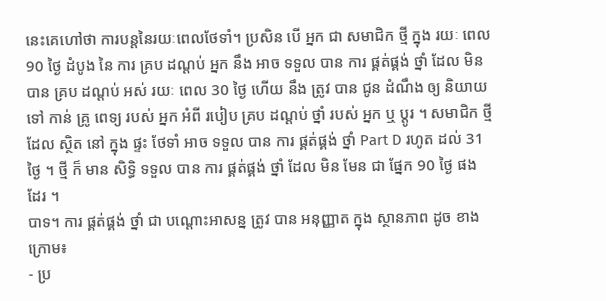នេះគេហៅថា ការបន្តនៃរយៈពេលថែទាំ។ ប្រសិន បើ អ្នក ជា សមាជិក ថ្មី ក្នុង រយៈ ពេល 90 ថ្ងៃ ដំបូង នៃ ការ គ្រប ដណ្តប់ អ្នក នឹង អាច ទទួល បាន ការ ផ្គត់ផ្គង់ ថ្នាំ ដែល មិន បាន គ្រប ដណ្តប់ អស់ រយៈ ពេល 30 ថ្ងៃ ហើយ នឹង ត្រូវ បាន ជូន ដំណឹង ឲ្យ និយាយ ទៅ កាន់ គ្រូ ពេទ្យ របស់ អ្នក អំពី របៀប គ្រប ដណ្តប់ ថ្នាំ របស់ អ្នក ឬ ប្តូរ ។ សមាជិក ថ្មី ដែល ស្ថិត នៅ ក្នុង ផ្ទះ ថែទាំ អាច ទទួល បាន ការ ផ្គត់ផ្គង់ ថ្នាំ Part D រហូត ដល់ 31 ថ្ងៃ ។ ថ្មី ក៏ មាន សិទ្ធិ ទទួល បាន ការ ផ្គត់ផ្គង់ ថ្នាំ ដែល មិន មែន ជា ផ្នែក 90 ថ្ងៃ ផង ដែរ ។
បាទ។ ការ ផ្គត់ផ្គង់ ថ្នាំ ជា បណ្ដោះអាសន្ន ត្រូវ បាន អនុញ្ញាត ក្នុង ស្ថានភាព ដូច ខាង ក្រោម៖
- ប្រ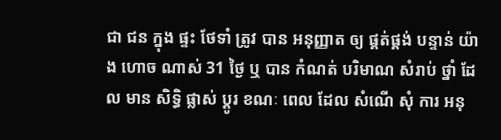ជា ជន ក្នុង ផ្ទះ ថែទាំ ត្រូវ បាន អនុញ្ញាត ឲ្យ ផ្គត់ផ្គង់ បន្ទាន់ យ៉ាង ហោច ណាស់ 31 ថ្ងៃ ឬ បាន កំណត់ បរិមាណ សំរាប់ ថ្នាំ ដែល មាន សិទ្ធិ ផ្លាស់ ប្តូរ ខណៈ ពេល ដែល សំណើ សុំ ការ អនុ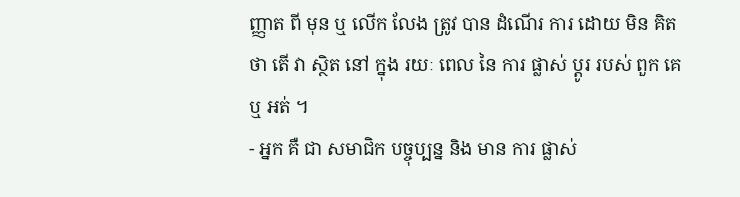ញ្ញាត ពី មុន ឬ លើក លែង ត្រូវ បាន ដំណើរ ការ ដោយ មិន គិត ថា តើ វា ស្ថិត នៅ ក្នុង រយៈ ពេល នៃ ការ ផ្លាស់ ប្តូរ របស់ ពួក គេ ឬ អត់ ។
- អ្នក គឺ ជា សមាជិក បច្ចុប្បន្ន និង មាន ការ ផ្លាស់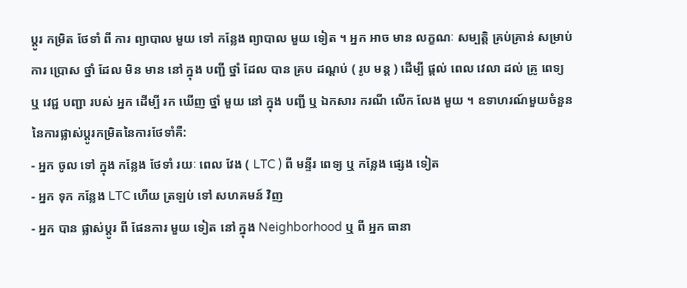ប្ដូរ កម្រិត ថែទាំ ពី ការ ព្យាបាល មួយ ទៅ កន្លែង ព្យាបាល មួយ ទៀត ។ អ្នក អាច មាន លក្ខណៈ សម្បត្តិ គ្រប់គ្រាន់ សម្រាប់ ការ ប្រោស ថ្នាំ ដែល មិន មាន នៅ ក្នុង បញ្ជី ថ្នាំ ដែល បាន គ្រប ដណ្តប់ ( រូប មន្ត ) ដើម្បី ផ្តល់ ពេល វេលា ដល់ គ្រូ ពេទ្យ ឬ វេជ្ជ បញ្ជា របស់ អ្នក ដើម្បី រក ឃើញ ថ្នាំ មួយ នៅ ក្នុង បញ្ជី ឬ ឯកសារ ករណី លើក លែង មួយ ។ ឧទាហរណ៍មួយចំនួននៃការផ្លាស់ប្តូរកម្រិតនៃការថែទាំគឺ:
- អ្នក ចូល ទៅ ក្នុង កន្លែង ថែទាំ រយៈ ពេល វែង ( LTC ) ពី មន្ទីរ ពេទ្យ ឬ កន្លែង ផ្សេង ទៀត
- អ្នក ទុក កន្លែង LTC ហើយ ត្រឡប់ ទៅ សហគមន៍ វិញ
- អ្នក បាន ផ្លាស់ប្ដូរ ពី ផែនការ មួយ ទៀត នៅ ក្នុង Neighborhood ឬ ពី អ្នក ធានា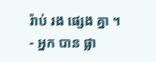រ៉ាប់ រង ផ្សេង គ្នា ។
- អ្នក បាន ផ្លា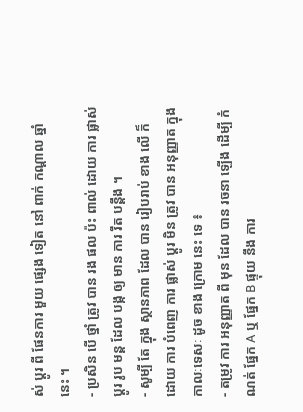ស់ ប្តូរ ពី ផែនការ មួយ ផ្សេង ទៀត នៅ ពាក់ កណ្តាល ឆ្នាំ នេះ ។
- ប្រសិន បើ ថ្នាំ ត្រូវ បាន រង ផល ប៉ះ ពាល់ ដោយ ការ ផ្លាស់ ប្តូរ រូប មន្ត ដែល បង្ក ឲ្យ មាន ការ រឹត បន្តឹង ។
- សូម្បី តែ ក្នុង ស្ថានភាព ដែល បាន រៀបរាប់ ខាង លើ ក៏ ដោយ ការ បំពេញ ការ ផ្លាស់ ប្តូរ មិន ត្រូវ បាន អនុញ្ញាត ក្នុង កាលៈទេសៈ ដូច ខាង ក្រោម នេះ ទេ ៖
- តម្រូវ ការ អនុញ្ញាត ពី មុន ដែល បាន រចនា ឡើង ដើម្បី កំណត់ ផ្នែក A ឬ ផ្នែក B ផ្ទុយ នឹង ការ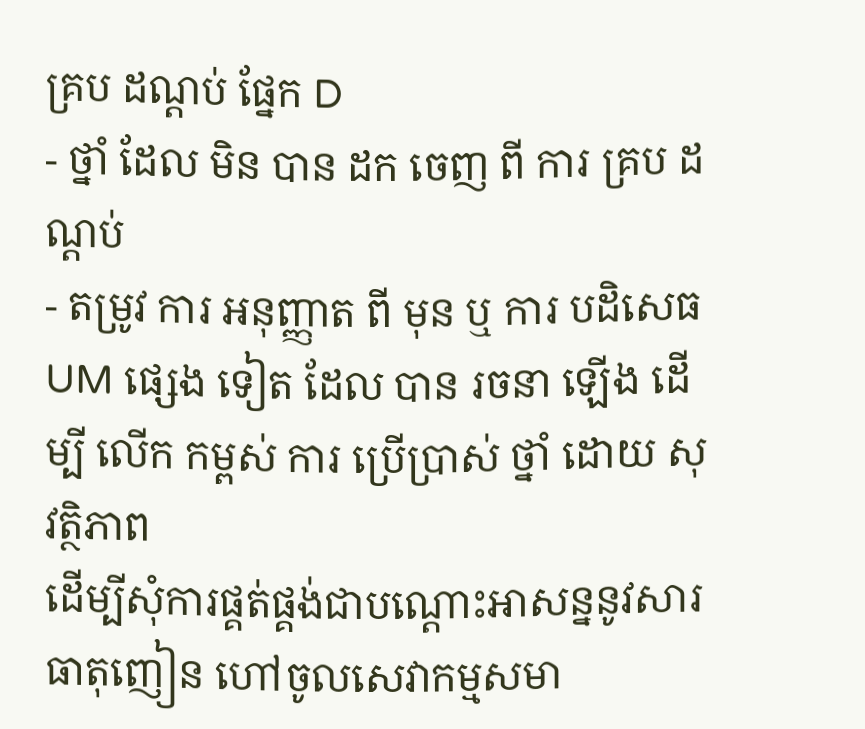គ្រប ដណ្តប់ ផ្នែក D
- ថ្នាំ ដែល មិន បាន ដក ចេញ ពី ការ គ្រប ដណ្តប់
- តម្រូវ ការ អនុញ្ញាត ពី មុន ឬ ការ បដិសេធ UM ផ្សេង ទៀត ដែល បាន រចនា ឡើង ដើម្បី លើក កម្ពស់ ការ ប្រើប្រាស់ ថ្នាំ ដោយ សុវត្ថិភាព
ដើម្បីសុំការផ្គត់ផ្គង់ជាបណ្តោះអាសន្ននូវសារធាតុញៀន ហៅចូលសេវាកម្មសមា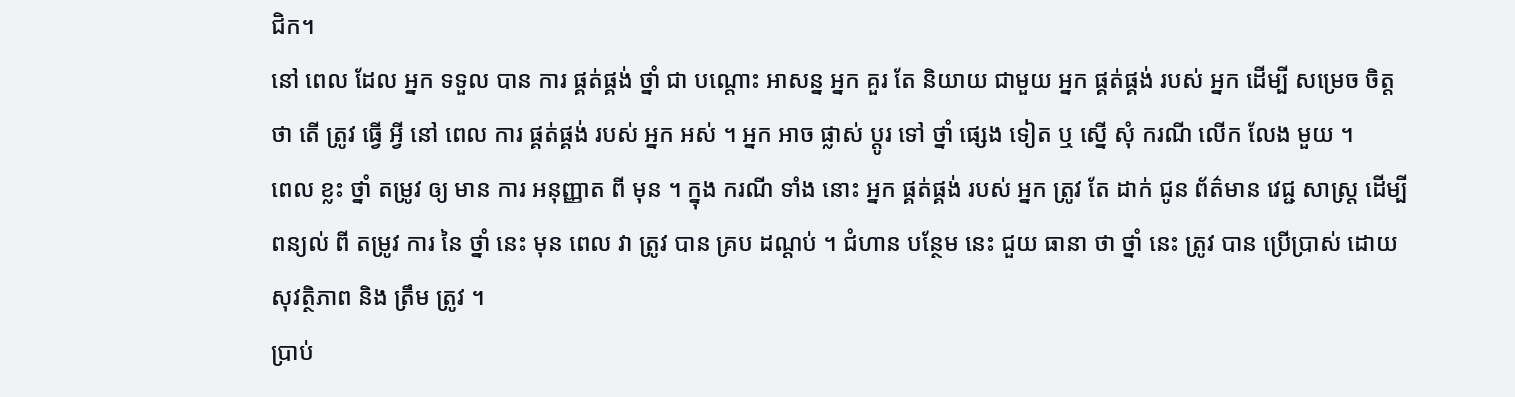ជិក។
នៅ ពេល ដែល អ្នក ទទួល បាន ការ ផ្គត់ផ្គង់ ថ្នាំ ជា បណ្តោះ អាសន្ន អ្នក គួរ តែ និយាយ ជាមួយ អ្នក ផ្គត់ផ្គង់ របស់ អ្នក ដើម្បី សម្រេច ចិត្ត ថា តើ ត្រូវ ធ្វើ អ្វី នៅ ពេល ការ ផ្គត់ផ្គង់ របស់ អ្នក អស់ ។ អ្នក អាច ផ្លាស់ ប្តូរ ទៅ ថ្នាំ ផ្សេង ទៀត ឬ ស្នើ សុំ ករណី លើក លែង មួយ ។
ពេល ខ្លះ ថ្នាំ តម្រូវ ឲ្យ មាន ការ អនុញ្ញាត ពី មុន ។ ក្នុង ករណី ទាំង នោះ អ្នក ផ្គត់ផ្គង់ របស់ អ្នក ត្រូវ តែ ដាក់ ជូន ព័ត៌មាន វេជ្ជ សាស្ត្រ ដើម្បី ពន្យល់ ពី តម្រូវ ការ នៃ ថ្នាំ នេះ មុន ពេល វា ត្រូវ បាន គ្រប ដណ្តប់ ។ ជំហាន បន្ថែម នេះ ជួយ ធានា ថា ថ្នាំ នេះ ត្រូវ បាន ប្រើប្រាស់ ដោយ សុវត្ថិភាព និង ត្រឹម ត្រូវ ។
ប្រាប់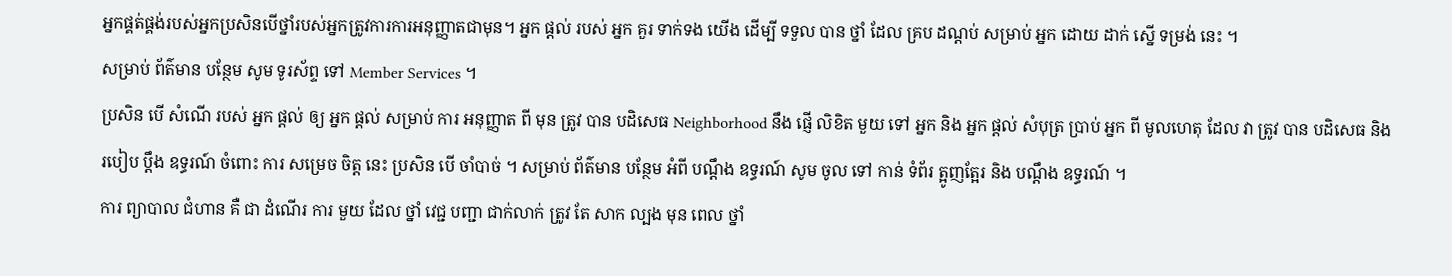អ្នកផ្គត់ផ្គង់របស់អ្នកប្រសិនបើថ្នាំរបស់អ្នកត្រូវការការអនុញ្ញាតជាមុន។ អ្នក ផ្ដល់ របស់ អ្នក គួរ ទាក់ទង យើង ដើម្បី ទទួល បាន ថ្នាំ ដែល គ្រប ដណ្តប់ សម្រាប់ អ្នក ដោយ ដាក់ ស្នើ ទម្រង់ នេះ ។
សម្រាប់ ព័ត៌មាន បន្ថែម សូម ទូរស័ព្ទ ទៅ Member Services ។
ប្រសិន បើ សំណើ របស់ អ្នក ផ្ដល់ ឲ្យ អ្នក ផ្ដល់ សម្រាប់ ការ អនុញ្ញាត ពី មុន ត្រូវ បាន បដិសេធ Neighborhood នឹង ផ្ញើ លិខិត មួយ ទៅ អ្នក និង អ្នក ផ្ដល់ សំបុត្រ ប្រាប់ អ្នក ពី មូលហេតុ ដែល វា ត្រូវ បាន បដិសេធ និង របៀប ប្តឹង ឧទ្ធរណ៍ ចំពោះ ការ សម្រេច ចិត្ត នេះ ប្រសិន បើ ចាំបាច់ ។ សម្រាប់ ព័ត៌មាន បន្ថែម អំពី បណ្តឹង ឧទ្ធរណ៍ សូម ចូល ទៅ កាន់ ទំព័រ ត្អូញត្អែរ និង បណ្តឹង ឧទ្ធរណ៍ ។
ការ ព្យាបាល ជំហាន គឺ ជា ដំណើរ ការ មួយ ដែល ថ្នាំ វេជ្ជ បញ្ជា ជាក់លាក់ ត្រូវ តែ សាក ល្បង មុន ពេល ថ្នាំ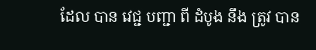ដែល បាន វេជ្ជ បញ្ជា ពី ដំបូង នឹង ត្រូវ បាន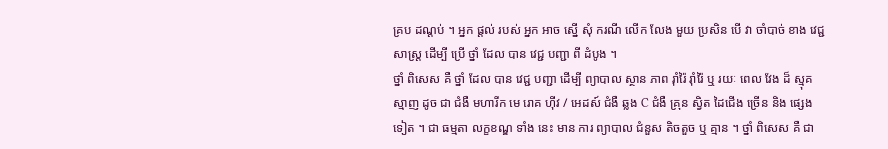គ្រប ដណ្តប់ ។ អ្នក ផ្ដល់ របស់ អ្នក អាច ស្នើ សុំ ករណី លើក លែង មួយ ប្រសិន បើ វា ចាំបាច់ ខាង វេជ្ជសាស្ត្រ ដើម្បី ប្រើ ថ្នាំ ដែល បាន វេជ្ជ បញ្ជា ពី ដំបូង ។
ថ្នាំ ពិសេស គឺ ថ្នាំ ដែល បាន វេជ្ជ បញ្ជា ដើម្បី ព្យាបាល ស្ថាន ភាព រ៉ាំរ៉ៃ រ៉ាំរ៉ៃ ឬ រយៈ ពេល វែង ដ៏ ស្មុគស្មាញ ដូច ជា ជំងឺ មហារីក មេ រោគ ហ៊ីវ / អេដស៍ ជំងឺ ឆ្លង C ជំងឺ គ្រុន ស្វិត ដៃជើង ច្រើន និង ផ្សេង ទៀត ។ ជា ធម្មតា លក្ខខណ្ឌ ទាំង នេះ មាន ការ ព្យាបាល ជំនួស តិចតួច ឬ គ្មាន ។ ថ្នាំ ពិសេស គឺ ជា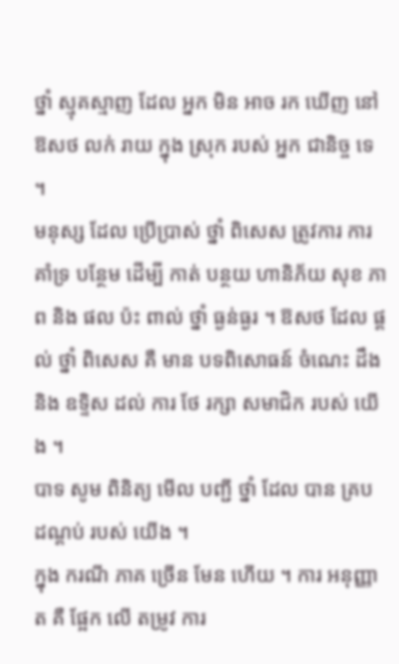ថ្នាំ ស្មុគស្មាញ ដែល អ្នក មិន អាច រក ឃើញ នៅ ឱសថ លក់ រាយ ក្នុង ស្រុក របស់ អ្នក ជានិច្ច ទេ ។
មនុស្ស ដែល ប្រើប្រាស់ ថ្នាំ ពិសេស ត្រូវការ ការ គាំទ្រ បន្ថែម ដើម្បី កាត់ បន្ថយ ហានិភ័យ សុខ ភាព និង ផល ប៉ះ ពាល់ ថ្នាំ ធ្ងន់ធ្ងរ ។ ឱសថ ដែល ផ្តល់ ថ្នាំ ពិសេស គឺ មាន បទពិសោធន៍ ចំណេះ ដឹង និង ឧទ្ទិស ដល់ ការ ថែ រក្សា សមាជិក របស់ យើង ។
បាទ សូម ពិនិត្យ មើល បញ្ជី ថ្នាំ ដែល បាន គ្រប ដណ្តប់ របស់ យើង ។
ក្នុង ករណី ភាគ ច្រើន មែន ហើយ ។ ការ អនុញ្ញាត គឺ ផ្អែក លើ តម្រូវ ការ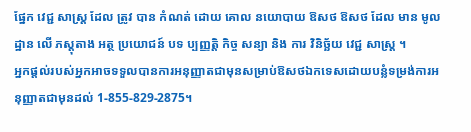ផ្នែក វេជ្ជ សាស្ត្រ ដែល ត្រូវ បាន កំណត់ ដោយ គោល នយោបាយ ឱសថ ឱសថ ដែល មាន មូលដ្ឋាន លើ ភស្តុតាង អត្ថ ប្រយោជន៍ បទ ប្បញ្ញត្តិ កិច្ច សន្យា និង ការ វិនិច្ឆ័យ វេជ្ជ សាស្ត្រ ។
អ្នកផ្តល់របស់អ្នកអាចទទួលបានការអនុញ្ញាតជាមុនសម្រាប់ឱសថឯកទេសដោយបន្លំទម្រង់ការអនុញ្ញាតជាមុនដល់ 1-855-829-2875។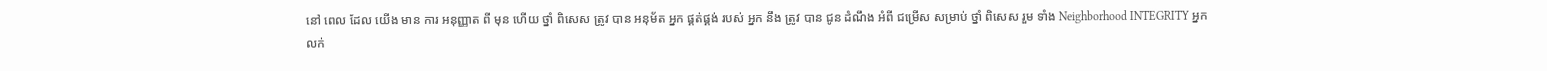នៅ ពេល ដែល យើង មាន ការ អនុញ្ញាត ពី មុន ហើយ ថ្នាំ ពិសេស ត្រូវ បាន អនុម័ត អ្នក ផ្គត់ផ្គង់ របស់ អ្នក នឹង ត្រូវ បាន ជូន ដំណឹង អំពី ជម្រើស សម្រាប់ ថ្នាំ ពិសេស រួម ទាំង Neighborhood INTEGRITY អ្នកលក់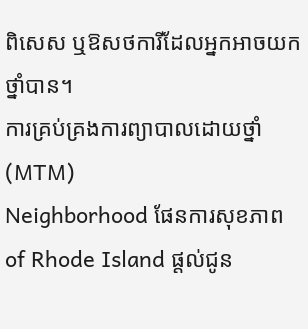ពិសេស ឬឱសថការីដែលអ្នកអាចយកថ្នាំបាន។
ការគ្រប់គ្រងការព្យាបាលដោយថ្នាំ (MTM)
Neighborhood ផែនការសុខភាព of Rhode Island ផ្តល់ជូន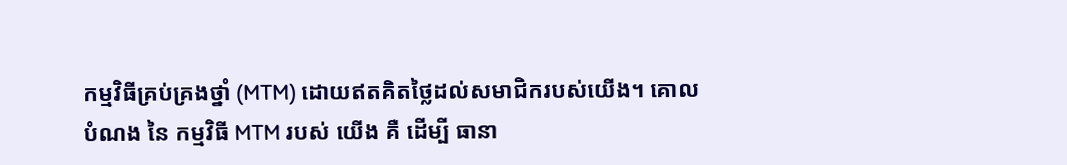កម្មវិធីគ្រប់គ្រងថ្នាំ (MTM) ដោយឥតគិតថ្លៃដល់សមាជិករបស់យើង។ គោល បំណង នៃ កម្មវិធី MTM របស់ យើង គឺ ដើម្បី ធានា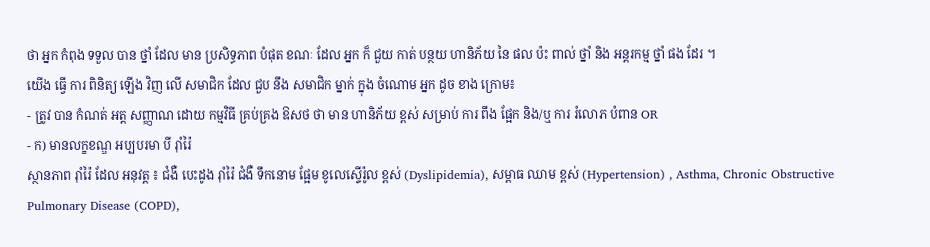ថា អ្នក កំពុង ទទួល បាន ថ្នាំ ដែល មាន ប្រសិទ្ធភាព បំផុត ខណៈ ដែល អ្នក ក៏ ជួយ កាត់ បន្ថយ ហានិភ័យ នៃ ផល ប៉ះ ពាល់ ថ្នាំ និង អន្តរកម្ម ថ្នាំ ផង ដែរ ។
យើង ធ្វើ ការ ពិនិត្យ ឡើង វិញ លើ សមាជិក ដែល ជួប នឹង សមាជិក ម្នាក់ ក្នុង ចំណោម អ្នក ដូច ខាង ក្រោម៖
- ត្រូវ បាន កំណត់ អត្ត សញ្ញាណ ដោយ កម្មវិធី គ្រប់គ្រង ឱសថ ថា មាន ហានិភ័យ ខ្ពស់ សម្រាប់ ការ ពឹង ផ្អែក និង/ឬ ការ រំលោភ បំពាន OR
- ក) មានលក្ខខណ្ឌ អប្បបរមា បី រ៉ាំរ៉ៃ
ស្ថានភាព រ៉ាំរ៉ៃ ដែល អនុវត្ត ៖ ជំងឺ បេះដូង រ៉ាំរ៉ៃ ជំងឺ ទឹកនោម ផ្អែម ខូលេស្ទើរ៉ូល ខ្ពស់ (Dyslipidemia), សម្ពាធ ឈាម ខ្ពស់ (Hypertension) , Asthma, Chronic Obstructive Pulmonary Disease (COPD),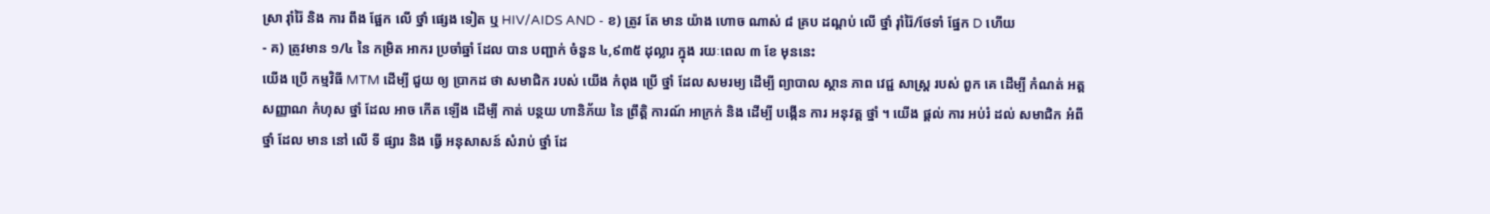ស្រា រ៉ាំរ៉ៃ និង ការ ពឹង ផ្អែក លើ ថ្នាំ ផ្សេង ទៀត ឬ HIV/AIDS AND - ខ) ត្រូវ តែ មាន យ៉ាង ហោច ណាស់ ៨ គ្រប ដណ្តប់ លើ ថ្នាំ រ៉ាំរ៉ៃ/ថែទាំ ផ្នែក D ហើយ
- គ) ត្រូវមាន ១/៤ នៃ កម្រិត អាករ ប្រចាំឆ្នាំ ដែល បាន បញ្ជាក់ ចំនួន ៤,៩៣៥ ដុល្លារ ក្នុង រយៈពេល ៣ ខែ មុននេះ
យើង ប្រើ កម្មវិធី MTM ដើម្បី ជួយ ឲ្យ ប្រាកដ ថា សមាជិក របស់ យើង កំពុង ប្រើ ថ្នាំ ដែល សមរម្យ ដើម្បី ព្យាបាល ស្ថាន ភាព វេជ្ជ សាស្ត្រ របស់ ពួក គេ ដើម្បី កំណត់ អត្ត សញ្ញាណ កំហុស ថ្នាំ ដែល អាច កើត ឡើង ដើម្បី កាត់ បន្ថយ ហានិភ័យ នៃ ព្រឹត្តិ ការណ៍ អាក្រក់ និង ដើម្បី បង្កើន ការ អនុវត្ត ថ្នាំ ។ យើង ផ្តល់ ការ អប់រំ ដល់ សមាជិក អំពី ថ្នាំ ដែល មាន នៅ លើ ទី ផ្សារ និង ធ្វើ អនុសាសន៍ សំរាប់ ថ្នាំ ដែ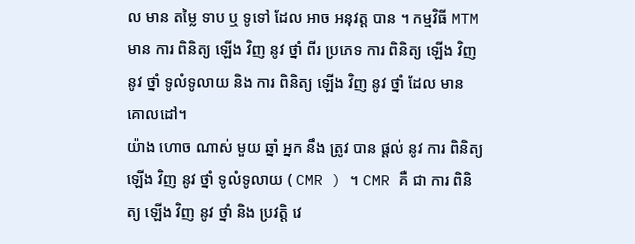ល មាន តម្លៃ ទាប ឬ ទូទៅ ដែល អាច អនុវត្ត បាន ។ កម្មវិធី MTM មាន ការ ពិនិត្យ ឡើង វិញ នូវ ថ្នាំ ពីរ ប្រភេទ ការ ពិនិត្យ ឡើង វិញ នូវ ថ្នាំ ទូលំទូលាយ និង ការ ពិនិត្យ ឡើង វិញ នូវ ថ្នាំ ដែល មាន គោលដៅ។
យ៉ាង ហោច ណាស់ មួយ ឆ្នាំ អ្នក នឹង ត្រូវ បាន ផ្តល់ នូវ ការ ពិនិត្យ ឡើង វិញ នូវ ថ្នាំ ទូលំទូលាយ ( CMR ) ។ CMR គឺ ជា ការ ពិនិត្យ ឡើង វិញ នូវ ថ្នាំ និង ប្រវត្តិ វេ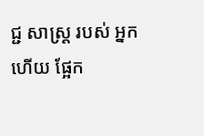ជ្ជ សាស្ត្រ របស់ អ្នក ហើយ ផ្អែក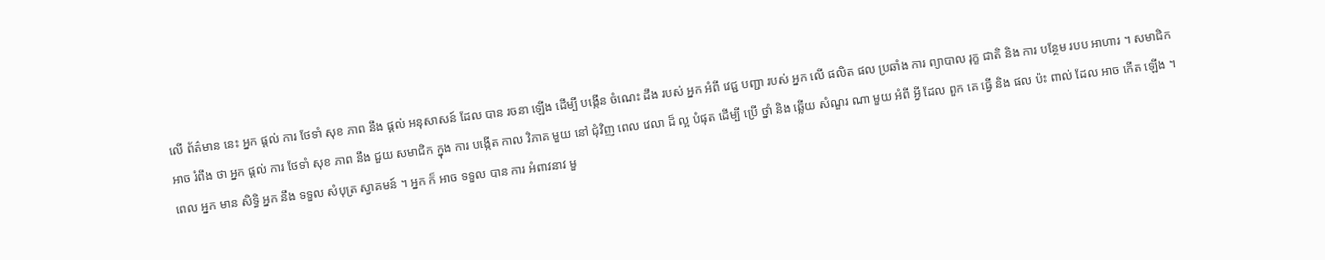លើ ព័ត៌មាន នេះ អ្នក ផ្តល់ ការ ថែទាំ សុខ ភាព នឹង ផ្តល់ អនុសាសន៍ ដែល បាន រចនា ឡើង ដើម្បី បង្កើន ចំណេះ ដឹង របស់ អ្នក អំពី វេជ្ជ បញ្ជា របស់ អ្នក លើ ផលិត ផល ប្រឆាំង ការ ព្យាបាល រុក្ខ ជាតិ និង ការ បន្ថែម របប អាហារ ។ សមាជិក អាច រំពឹង ថា អ្នក ផ្តល់ ការ ថែទាំ សុខ ភាព នឹង ជួយ សមាជិក ក្នុង ការ បង្កើត កាល វិភាគ មួយ នៅ ជុំវិញ ពេល វេលា ដ៏ ល្អ បំផុត ដើម្បី ប្រើ ថ្នាំ និង ឆ្លើយ សំណួរ ណា មួយ អំពី អ្វី ដែល ពួក គេ ធ្វើ និង ផល ប៉ះ ពាល់ ដែល អាច កើត ឡើង ។
ពេល អ្នក មាន សិទ្ធិ អ្នក នឹង ទទួល សំបុត្រ ស្វាគមន៍ ។ អ្នក ក៏ អាច ទទួល បាន ការ អំពាវនាវ មួ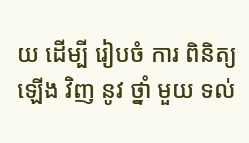យ ដើម្បី រៀបចំ ការ ពិនិត្យ ឡើង វិញ នូវ ថ្នាំ មួយ ទល់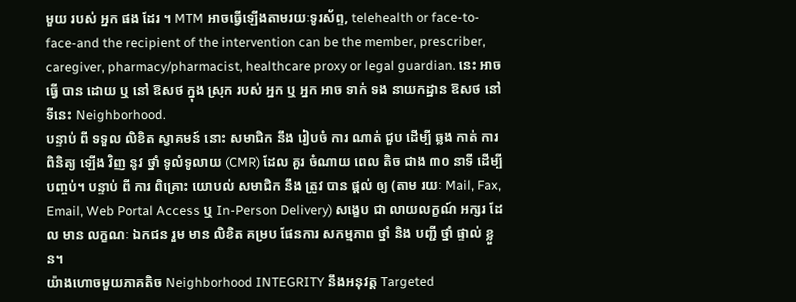មួយ របស់ អ្នក ផង ដែរ ។ MTM អាចធ្វើឡើងតាមរយៈទូរស័ព្ទ, telehealth or face-to-face-and the recipient of the intervention can be the member, prescriber, caregiver, pharmacy/pharmacist, healthcare proxy or legal guardian. នេះ អាច ធ្វើ បាន ដោយ ឬ នៅ ឱសថ ក្នុង ស្រុក របស់ អ្នក ឬ អ្នក អាច ទាក់ ទង នាយកដ្ឋាន ឱសថ នៅ ទីនេះ Neighborhood.
បន្ទាប់ ពី ទទួល លិខិត ស្វាគមន៍ នោះ សមាជិក នឹង រៀបចំ ការ ណាត់ ជួប ដើម្បី ឆ្លង កាត់ ការ ពិនិត្យ ឡើង វិញ នូវ ថ្នាំ ទូលំទូលាយ (CMR) ដែល គួរ ចំណាយ ពេល តិច ជាង ៣០ នាទី ដើម្បី បញ្ចប់។ បន្ទាប់ ពី ការ ពិគ្រោះ យោបល់ សមាជិក នឹង ត្រូវ បាន ផ្តល់ ឲ្យ (តាម រយៈ Mail, Fax, Email, Web Portal Access ឬ In-Person Delivery) សង្ខេប ជា លាយលក្ខណ៍ អក្សរ ដែល មាន លក្ខណៈ ឯកជន រួម មាន លិខិត គម្រប ផែនការ សកម្មភាព ថ្នាំ និង បញ្ជី ថ្នាំ ផ្ទាល់ ខ្លួន។
យ៉ាងហោចមួយភាគតិច Neighborhood INTEGRITY នឹងអនុវត្ត Targeted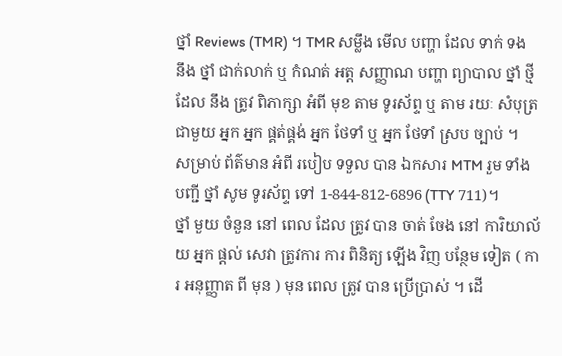ថ្នាំ Reviews (TMR) ។ TMR សម្លឹង មើល បញ្ហា ដែល ទាក់ ទង នឹង ថ្នាំ ជាក់លាក់ ឬ កំណត់ អត្ត សញ្ញាណ បញ្ហា ព្យាបាល ថ្នាំ ថ្មី ដែល នឹង ត្រូវ ពិភាក្សា អំពី មុខ តាម ទូរស័ព្ទ ឬ តាម រយៈ សំបុត្រ ជាមួយ អ្នក អ្នក ផ្គត់ផ្គង់ អ្នក ថែទាំ ឬ អ្នក ថែទាំ ស្រប ច្បាប់ ។
សម្រាប់ ព័ត៌មាន អំពី របៀប ទទួល បាន ឯកសារ MTM រួម ទាំង បញ្ជី ថ្នាំ សូម ទូរស័ព្ទ ទៅ 1-844-812-6896 (TTY 711)។
ថ្នាំ មួយ ចំនួន នៅ ពេល ដែល ត្រូវ បាន ចាត់ ចែង នៅ ការិយាល័យ អ្នក ផ្តល់ សេវា ត្រូវការ ការ ពិនិត្យ ឡើង វិញ បន្ថែម ទៀត ( ការ អនុញ្ញាត ពី មុន ) មុន ពេល ត្រូវ បាន ប្រើប្រាស់ ។ ដើ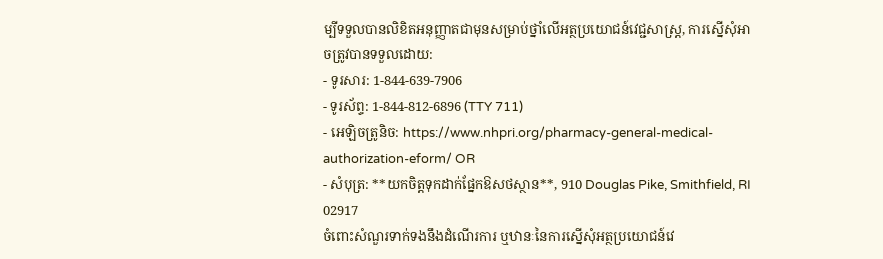ម្បីទទួលបានលិខិតអនុញ្ញាតជាមុនសម្រាប់ថ្នាំលើអត្ថប្រយោជន៍វេជ្ជសាស្រ្ត, ការស្នើសុំអាចត្រូវបានទទួលដោយ:
- ទូរសារ: 1-844-639-7906
- ទូរស័ព្ទ: 1-844-812-6896 (TTY 711)
- អេឡិចត្រូនិច: https://www.nhpri.org/pharmacy-general-medical-authorization-eform/ OR
- សំបុត្រ: **យកចិត្តទុកដាក់ផ្នែកឱសថស្ថាន**, 910 Douglas Pike, Smithfield, RI 02917
ចំពោះសំណួរទាក់ទងនឹងដំណើរការ ឬឋានៈនៃការស្នើសុំអត្ថប្រយោជន៍វេ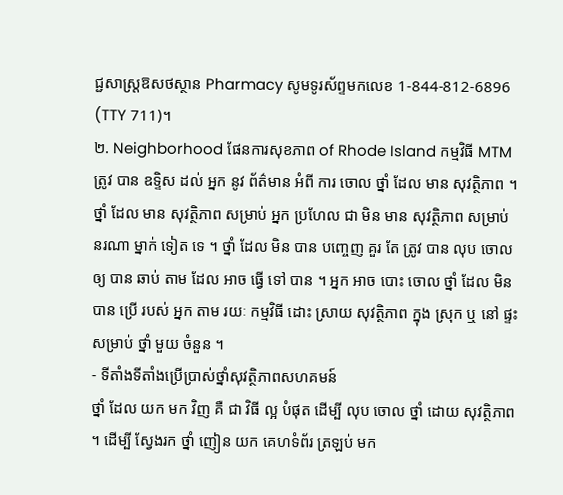ជ្ជសាស្រ្តឱសថស្ថាន Pharmacy សូមទូរស័ព្ទមកលេខ 1-844-812-6896 (TTY 711)។
២. Neighborhood ផែនការសុខភាព of Rhode Island កម្មវិធី MTM ត្រូវ បាន ឧទ្ទិស ដល់ អ្នក នូវ ព័ត៌មាន អំពី ការ ចោល ថ្នាំ ដែល មាន សុវត្ថិភាព ។ ថ្នាំ ដែល មាន សុវត្ថិភាព សម្រាប់ អ្នក ប្រហែល ជា មិន មាន សុវត្ថិភាព សម្រាប់ នរណា ម្នាក់ ទៀត ទេ ។ ថ្នាំ ដែល មិន បាន បញ្ចេញ គួរ តែ ត្រូវ បាន លុប ចោល ឲ្យ បាន ឆាប់ តាម ដែល អាច ធ្វើ ទៅ បាន ។ អ្នក អាច បោះ ចោល ថ្នាំ ដែល មិន បាន ប្រើ របស់ អ្នក តាម រយៈ កម្មវិធី ដោះ ស្រាយ សុវត្ថិភាព ក្នុង ស្រុក ឬ នៅ ផ្ទះ សម្រាប់ ថ្នាំ មួយ ចំនួន ។
- ទីតាំងទីតាំងប្រើប្រាស់ថ្នាំសុវត្ថិភាពសហគមន៍
ថ្នាំ ដែល យក មក វិញ គឺ ជា វិធី ល្អ បំផុត ដើម្បី លុប ចោល ថ្នាំ ដោយ សុវត្ថិភាព ។ ដើម្បី ស្វែងរក ថ្នាំ ញៀន យក គេហទំព័រ ត្រឡប់ មក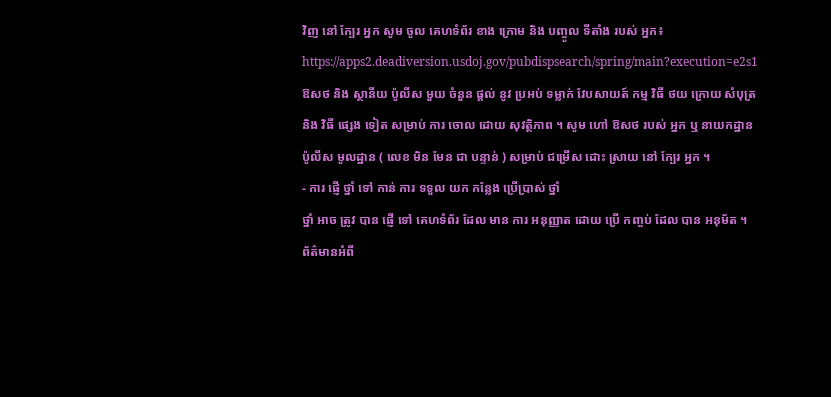វិញ នៅ ក្បែរ អ្នក សូម ចូល គេហទំព័រ ខាង ក្រោម និង បញ្ចូល ទីតាំង របស់ អ្នក៖
https://apps2.deadiversion.usdoj.gov/pubdispsearch/spring/main?execution=e2s1
ឱសថ និង ស្ថានីយ ប៉ូលីស មួយ ចំនួន ផ្តល់ នូវ ប្រអប់ ទម្លាក់ វែបសាយត៍ កម្ម វិធី ថយ ក្រោយ សំបុត្រ និង វិធី ផ្សេង ទៀត សម្រាប់ ការ ចោល ដោយ សុវត្ថិភាព ។ សូម ហៅ ឱសថ របស់ អ្នក ឬ នាយកដ្ឋាន ប៉ូលីស មូលដ្ឋាន ( លេខ មិន មែន ជា បន្ទាន់ ) សម្រាប់ ជម្រើស ដោះ ស្រាយ នៅ ក្បែរ អ្នក ។
- ការ ផ្ញើ ថ្នាំ ទៅ កាន់ ការ ទទួល យក កន្លែង ប្រើប្រាស់ ថ្នាំ
ថ្នាំ អាច ត្រូវ បាន ផ្ញើ ទៅ គេហទំព័រ ដែល មាន ការ អនុញ្ញាត ដោយ ប្រើ កញ្ចប់ ដែល បាន អនុម័ត ។ ព័ត៌មានអំពី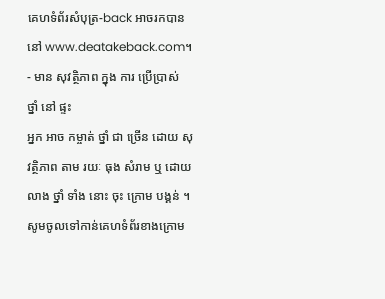គេហទំព័រសំបុត្រ-back អាចរកបាននៅ www.deatakeback.com។
- មាន សុវត្ថិភាព ក្នុង ការ ប្រើប្រាស់ ថ្នាំ នៅ ផ្ទះ
អ្នក អាច កម្ចាត់ ថ្នាំ ជា ច្រើន ដោយ សុវត្ថិភាព តាម រយៈ ធុង សំរាម ឬ ដោយ លាង ថ្នាំ ទាំង នោះ ចុះ ក្រោម បង្គន់ ។ សូមចូលទៅកាន់គេហទំព័រខាងក្រោម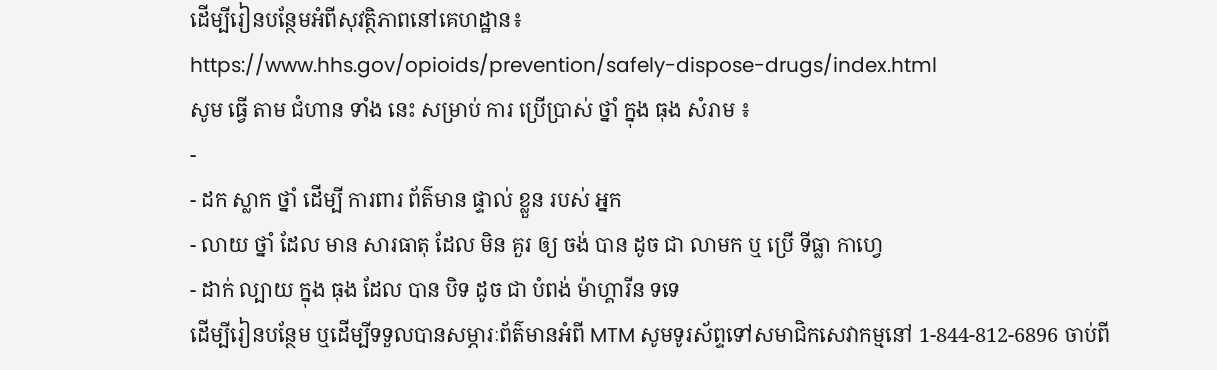ដើម្បីរៀនបន្ថែមអំពីសុវត្ថិភាពនៅគេហដ្ឋាន៖
https://www.hhs.gov/opioids/prevention/safely-dispose-drugs/index.html
សូម ធ្វើ តាម ជំហាន ទាំង នេះ សម្រាប់ ការ ប្រើប្រាស់ ថ្នាំ ក្នុង ធុង សំរាម ៖
-
- ដក ស្លាក ថ្នាំ ដើម្បី ការពារ ព័ត៌មាន ផ្ទាល់ ខ្លួន របស់ អ្នក
- លាយ ថ្នាំ ដែល មាន សារធាតុ ដែល មិន គួរ ឲ្យ ចង់ បាន ដូច ជា លាមក ឬ ប្រើ ទីធ្លា កាហ្វេ
- ដាក់ ល្បាយ ក្នុង ធុង ដែល បាន បិទ ដូច ជា បំពង់ ម៉ាហ្គារីន ទទេ
ដើម្បីរៀនបន្ថែម ឬដើម្បីទទួលបានសម្ភារៈព័ត៌មានអំពី MTM សូមទូរស័ព្ទទៅសមាជិកសេវាកម្មនៅ 1-844-812-6896 ចាប់ពី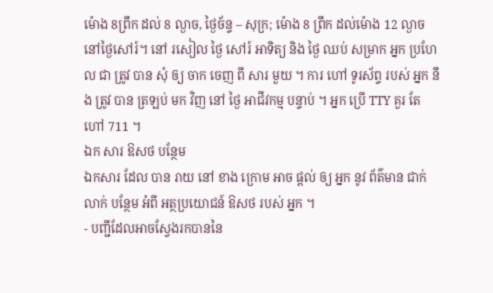ម៉ោង 8ព្រឹក ដល់ 8 ល្ងាច, ថ្ងៃច័ន្ទ – សុក្រ; ម៉ោង 8 ព្រឹក ដល់ម៉ោង 12 ល្ងាចនៅថ្ងៃសៅរ៍។ នៅ រសៀល ថ្ងៃ សៅរ៍ អាទិត្យ និង ថ្ងៃ ឈប់ សម្រាក អ្នក ប្រហែល ជា ត្រូវ បាន សុំ ឲ្យ ចាក ចេញ ពី សារ មួយ ។ ការ ហៅ ទូរស័ព្ទ របស់ អ្នក នឹង ត្រូវ បាន ត្រឡប់ មក វិញ នៅ ថ្ងៃ អាជីវកម្ម បន្ទាប់ ។ អ្នក ប្រើ TTY គួរ តែ ហៅ 711 ។
ឯក សារ ឱសថ បន្ថែម
ឯកសារ ដែល បាន រាយ នៅ ខាង ក្រោម អាច ផ្តល់ ឲ្យ អ្នក នូវ ព័ត៌មាន ជាក់លាក់ បន្ថែម អំពី អត្ថប្រយោជន៍ ឱសថ របស់ អ្នក ។
- បញ្ជីដែលអាចស្វែងរកបាននៃ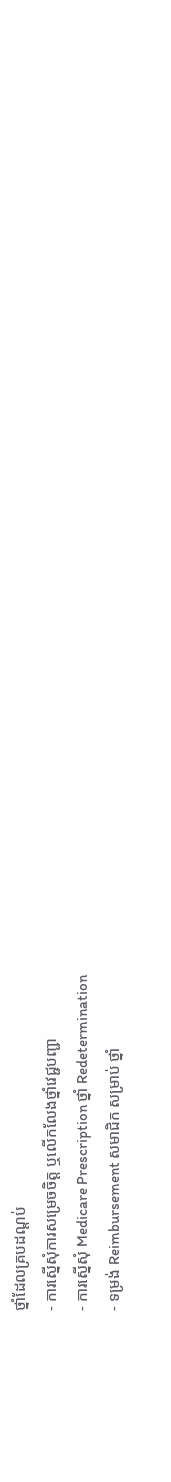ថ្នាំដែលគ្របដណ្តប់
- ការស្នើសុំការសម្រេចចិត្ដ ឬលើកលែងថ្នាំវេជ្ជបញ្ជា
- ការស្នើសុំ Medicare Prescription ថ្នាំ Redetermination
- ទម្រង់ Reimbursement សមាជិក សម្រាប់ ថ្នាំ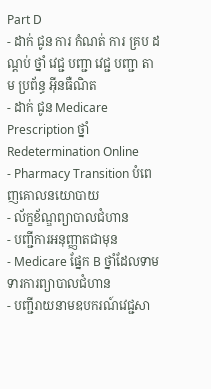Part D
- ដាក់ ជូន ការ កំណត់ ការ គ្រប ដណ្តប់ ថ្នាំ វេជ្ជ បញ្ជា វេជ្ជ បញ្ជា តាម ប្រព័ន្ធ អ៊ីនធឺណិត
- ដាក់ ជូន Medicare Prescription ថ្នាំ Redetermination Online
- Pharmacy Transition បំពេញគោលនយោបាយ
- ល័ក្ខខ័ណ្ឌព្យាបាលជំហាន
- បញ្ជីការអនុញ្ញាតជាមុន
- Medicare ផ្នែក B ថ្នាំដែលទាមទារការព្យាបាលជំហាន
- បញ្ជីរាយនាមឧបករណ៍វេជ្ជសា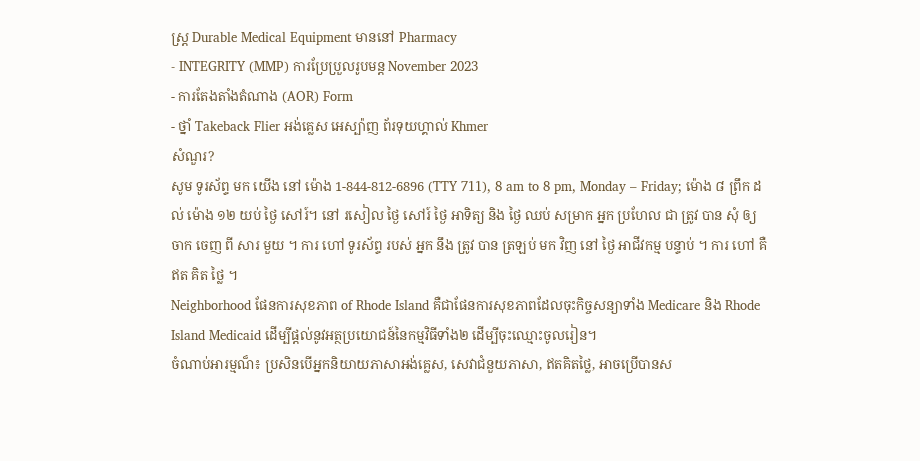ស្ត្រ Durable Medical Equipment មាននៅ Pharmacy
- INTEGRITY (MMP) ការប្រែប្រួលរូបមន្ត November 2023
- ការតែងតាំងតំណាង (AOR) Form
- ថ្នាំ Takeback Flier អង់គ្លេស អេស្ប៉ាញ ព័រទុយហ្គាល់ Khmer
សំណួរ?
សូម ទូរស័ព្ទ មក យើង នៅ ម៉ោង 1-844-812-6896 (TTY 711), 8 am to 8 pm, Monday – Friday; ម៉ោង ៨ ព្រឹក ដល់ ម៉ោង ១២ យប់ ថ្ងៃ សៅរ៍។ នៅ រសៀល ថ្ងៃ សៅរ៍ ថ្ងៃ អាទិត្យ និង ថ្ងៃ ឈប់ សម្រាក អ្នក ប្រហែល ជា ត្រូវ បាន សុំ ឲ្យ ចាក ចេញ ពី សារ មួយ ។ ការ ហៅ ទូរស័ព្ទ របស់ អ្នក នឹង ត្រូវ បាន ត្រឡប់ មក វិញ នៅ ថ្ងៃ អាជីវកម្ម បន្ទាប់ ។ ការ ហៅ គឺ ឥត គិត ថ្លៃ ។
Neighborhood ផែនការសុខភាព of Rhode Island គឺជាផែនការសុខភាពដែលចុះកិច្ចសន្យាទាំង Medicare និង Rhode Island Medicaid ដើម្បីផ្តល់នូវអត្ថប្រយោជន៍នៃកម្មវិធីទាំង២ ដើម្បីចុះឈ្មោះចូលរៀន។
ចំណាប់អារម្មណ៏៖ ប្រសិនបើអ្នកនិយាយភាសាអង់គ្លេស, សេវាជំនួយភាសា, ឥតគិតថ្លៃ, អាចប្រើបានស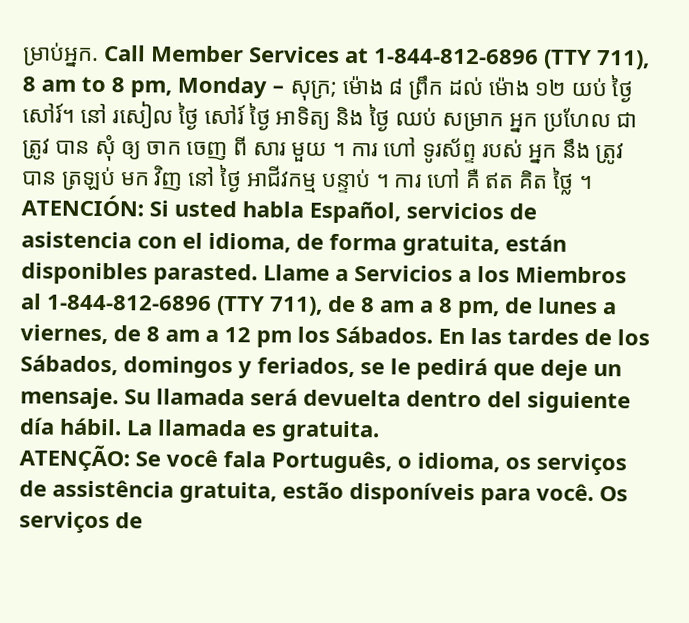ម្រាប់អ្នក. Call Member Services at 1-844-812-6896 (TTY 711), 8 am to 8 pm, Monday – សុក្រ; ម៉ោង ៨ ព្រឹក ដល់ ម៉ោង ១២ យប់ ថ្ងៃ សៅរ៍។ នៅ រសៀល ថ្ងៃ សៅរ៍ ថ្ងៃ អាទិត្យ និង ថ្ងៃ ឈប់ សម្រាក អ្នក ប្រហែល ជា ត្រូវ បាន សុំ ឲ្យ ចាក ចេញ ពី សារ មួយ ។ ការ ហៅ ទូរស័ព្ទ របស់ អ្នក នឹង ត្រូវ បាន ត្រឡប់ មក វិញ នៅ ថ្ងៃ អាជីវកម្ម បន្ទាប់ ។ ការ ហៅ គឺ ឥត គិត ថ្លៃ ។
ATENCIÓN: Si usted habla Español, servicios de asistencia con el idioma, de forma gratuita, están disponibles parasted. Llame a Servicios a los Miembros al 1-844-812-6896 (TTY 711), de 8 am a 8 pm, de lunes a viernes, de 8 am a 12 pm los Sábados. En las tardes de los Sábados, domingos y feriados, se le pedirá que deje un mensaje. Su llamada será devuelta dentro del siguiente día hábil. La llamada es gratuita.
ATENÇÃO: Se você fala Português, o idioma, os serviços de assistência gratuita, estão disponíveis para você. Os serviços de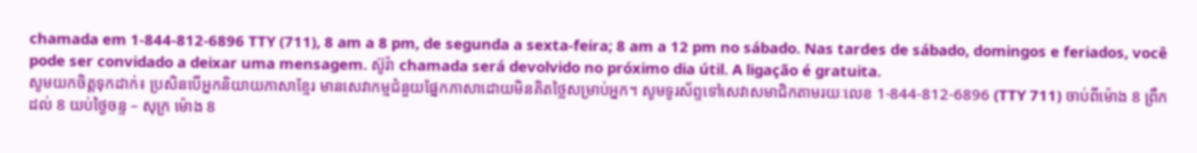chamada em 1-844-812-6896 TTY (711), 8 am a 8 pm, de segunda a sexta-feira; 8 am a 12 pm no sábado. Nas tardes de sábado, domingos e feriados, você pode ser convidado a deixar uma mensagem. ស៊ូរ៉ា chamada será devolvido no próximo dia útil. A ligação é gratuita.
សូមយកចិត្តទុកដាក់៖ ប្រសិនបើអ្នកនិយាយភាសាខ្មែរ មានសេវាកម្មជំនួយផ្នែកភាសាដោយមិនគិតថ្លៃសម្រាប់អ្នក។ សូមទូរស័ព្ទទៅសេវាសមាជិកតាមរយៈលេខ 1-844-812-6896 (TTY 711) ចាប់ពីម៉ោង 8 ព្រឹកដល់ 8 យប់ថ្ងៃចន្ទ – សុក្រ ម៉ោង 8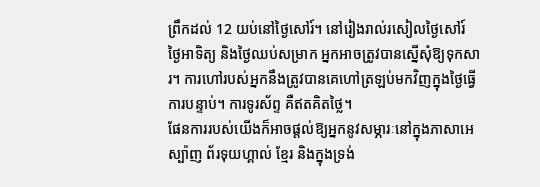ព្រឹកដល់ 12 យប់នៅថ្ងៃសៅរ៍។ នៅរៀងរាល់រសៀលថ្ងៃសៅរ៍ ថ្ងៃអាទិត្យ និងថ្ងៃឈប់សម្រាក អ្នកអាចត្រូវបានស្នើសុំឱ្យទុកសារ។ ការហៅរបស់អ្នកនឹងត្រូវបានគេហៅត្រឡប់មកវិញក្នុងថ្ងៃធ្វើការបន្ទាប់។ ការទូរស័ព្ទ គឺឥតគិតថ្លៃ។
ផែនការរបស់យើងក៏អាចផ្តល់ឱ្យអ្នកនូវសម្ភារៈនៅក្នុងភាសាអេស្ប៉ាញ ព័រទុយហ្គាល់ ខ្មែរ និងក្នុងទ្រង់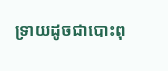ទ្រាយដូចជាបោះពុ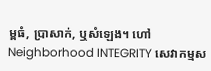ម្ពធំ, ប្រាសាក់, ឬសំឡេង។ ហៅ Neighborhood INTEGRITY សេវាកម្មស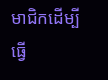មាជិកដើម្បីធ្វើ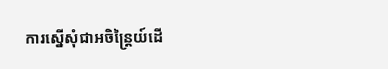ការស្នើសុំជាអចិន្ត្រៃយ៍ដើ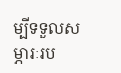ម្បីទទួលសម្ភារៈរប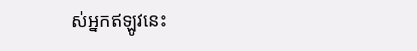ស់អ្នកឥឡូវនេះ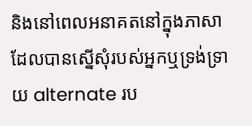និងនៅពេលអនាគតនៅក្នុងភាសាដែលបានស្នើសុំរបស់អ្នកឬទ្រង់ទ្រាយ alternate រប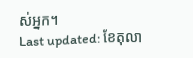ស់អ្នក។
Last updated: ខែតុលា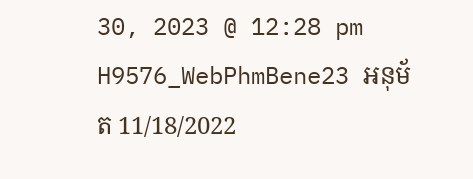30, 2023 @ 12:28 pm
H9576_WebPhmBene23 អនុម័ត 11/18/2022